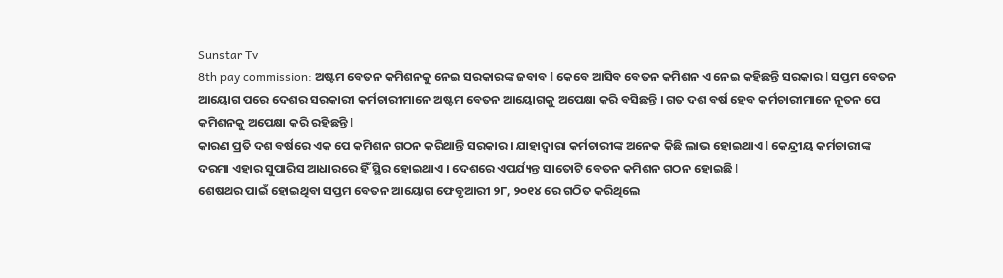Sunstar Tv
8th pay commission: ଅଷ୍ଟମ ବେତନ କମିଶନକୁ ନେଇ ସରକାରଙ୍କ ଜବାବ l କେବେ ଆସିବ ବେତନ କମିଶନ ଏ ନେଇ କହିଛନ୍ତି ସରକାର l ସପ୍ତମ ବେତନ ଆୟୋଗ ପରେ ଦେଶର ସରକାରୀ କର୍ମଚାରୀମାନେ ଅଷ୍ଟମ ବେତନ ଆୟୋଗକୁ ଅପେକ୍ଷା କରି ବସିଛନ୍ତି । ଗତ ଦଶ ବର୍ଷ ହେବ କର୍ମଚାରୀମାନେ ନୂତନ ପେ କମିଶନକୁ ଅପେକ୍ଷା କରି ରହିଛନ୍ତି l
କାରଣ ପ୍ରତି ଦଶ ବର୍ଷରେ ଏକ ପେ କମିଶନ ଗଠନ କରିଥାନ୍ତି ସରକାର । ଯାହାଦ୍ୱାରା କର୍ମଚାରୀଙ୍କ ଅନେକ କିଛି ଲାଭ ହୋଇଥାଏ l କେନ୍ଦ୍ରୀୟ କର୍ମଚାରୀଙ୍କ ଦରମା ଏହାର ସୁପାରିସ ଆଧାରରେ ହିଁ ସ୍ଥିର ହୋଇଥାଏ । ଦେଶରେ ଏପର୍ଯ୍ୟନ୍ତ ସାତୋଟି ବେତନ କମିଶନ ଗଠନ ହୋଇଛି l
ଶେଷଥର ପାଇଁ ହୋଇଥିବା ସପ୍ତମ ବେତନ ଆୟୋଗ ଫେବୃଆରୀ ୨୮, ୨୦୧୪ ରେ ଗଠିତ କରିଥିଲେ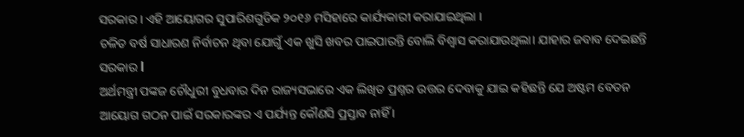ସରକାର । ଏହି ଆୟୋଗର ସୁପାରିଶଗୁଡିକ ୨୦୧୬ ମସିହାରେ କାର୍ଯ୍ୟକାରୀ କରାଯାଇଥିଲା ।
ଚଳିତ ବର୍ଷ ସାଧାରଣ ନିର୍ବାଚନ ଥିବା ଯୋଗୁଁ ଏକ ଖୁସି ଖବର ପାଇପାରନ୍ତି ବୋଲି ବିଶ୍ୱାସ କରାଯାଉଥିଲା। ଯାହାର ଜବାବ ଦେଇଛନ୍ତି ସରକାର l
ଅର୍ଥମନ୍ତ୍ରୀ ପଙ୍କଜ ଚୌଧୁରୀ ବୁଧବାର ଦିନ ରାଜ୍ୟସଭାରେ ଏକ ଲିଖିତ ପ୍ରଶ୍ନର ଉତ୍ତର ଦେବାକୁ ଯାଇ କହିଛନ୍ତି ଯେ ଅଷ୍ଟମ ବେତନ ଆୟୋଗ ଗଠନ ପାଇଁ ସରକାରଙ୍କର ଏ ପର୍ଯ୍ୟନ୍ତ କୌଣସି ପ୍ରସ୍ତାବ ନାହିଁ ।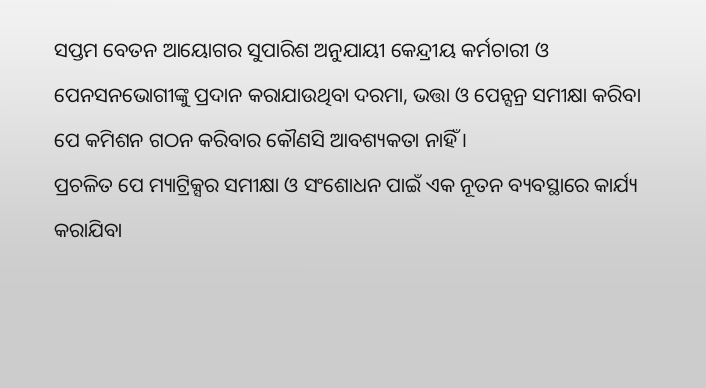ସପ୍ତମ ବେତନ ଆୟୋଗର ସୁପାରିଶ ଅନୁଯାୟୀ କେନ୍ଦ୍ରୀୟ କର୍ମଚାରୀ ଓ ପେନସନଭୋଗୀଙ୍କୁ ପ୍ରଦାନ କରାଯାଉଥିବା ଦରମା, ଭତ୍ତା ଓ ପେନ୍ସନ୍ର ସମୀକ୍ଷା କରିବା ପେ କମିଶନ ଗଠନ କରିବାର କୌଣସି ଆବଶ୍ୟକତା ନାହିଁ ।
ପ୍ରଚଳିତ ପେ ମ୍ୟାଟ୍ରିକ୍ସର ସମୀକ୍ଷା ଓ ସଂଶୋଧନ ପାଇଁ ଏକ ନୂତନ ବ୍ୟବସ୍ଥାରେ କାର୍ଯ୍ୟ କରାଯିବା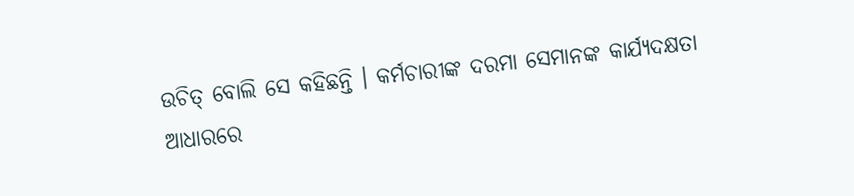ଉଚିତ୍ ବୋଲି ସେ କହିଛନ୍ତି । କର୍ମଚାରୀଙ୍କ ଦରମା ସେମାନଙ୍କ କାର୍ଯ୍ୟଦକ୍ଷତା ଆଧାରରେ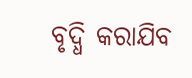ବୃଦ୍ଧି କରାଯିବ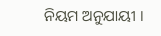ନିୟମ ଅନୁଯାୟୀ ।